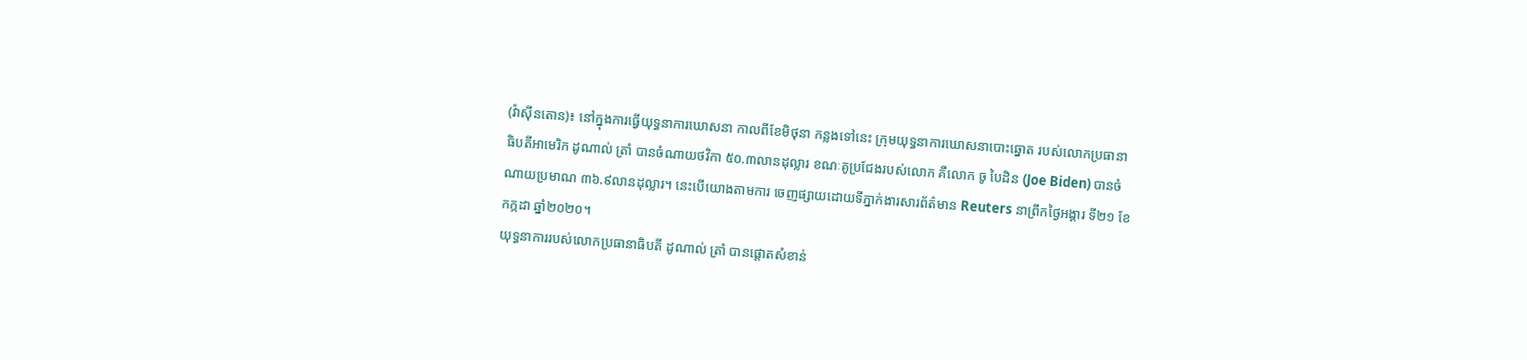(វ៉ាស៊ីនតោន)៖ នៅក្នុងការធ្វើយុទ្ធនាការឃោសនា កាលពីខែមិថុនា កន្លងទៅនេះ ក្រុមយុទ្ធនាការឃោសនាបោះឆ្នោត របស់លោកប្រធានាធិបតីអាមេរិក ដូណាល់ ត្រាំ បានចំណាយថវិកា ៥០.៣លានដុល្លារ ខណៈគូប្រជែងរបស់លោក គឺលោក ចូ បៃដិន (Joe Biden) បានចំណាយប្រមាណ ៣៦.៩លានដុល្លារ។ នេះបើយោងតាមការ ចេញផ្សាយដោយទីភ្នាក់ងារសារព័ត៌មាន Reuters នាព្រឹកថ្ងៃអង្គារ ទី២១ ខែកក្កដា ឆ្នាំ២០២០។
យុទ្ធនាការរបស់លោកប្រធានាធិបតី ដូណាល់ ត្រាំ បានផ្តោតសំខាន់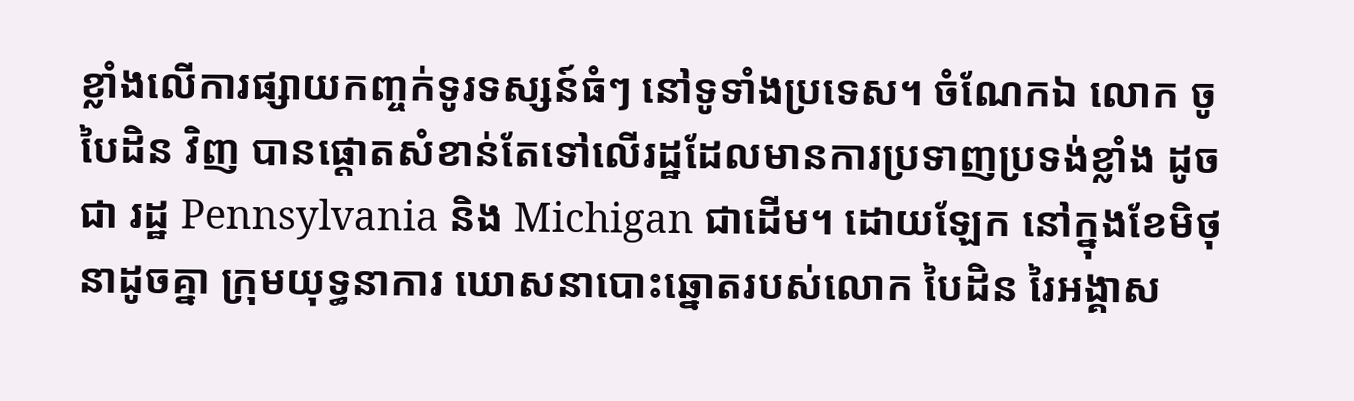ខ្លាំងលើការផ្សាយកញ្ចក់ទូរទស្សន៍ធំៗ នៅទូទាំងប្រទេស។ ចំណែកឯ លោក ចូ បៃដិន វិញ បានផ្តោតសំខាន់តែទៅលើរដ្ឋដែលមានការប្រទាញប្រទង់ខ្លាំង ដូចជា រដ្ឋ Pennsylvania និង Michigan ជាដើម។ ដោយឡែក នៅក្នុងខែមិថុនាដូចគ្នា ក្រុមយុទ្ធនាការ ឃោសនាបោះឆ្នោតរបស់លោក បៃដិន រៃអង្គាស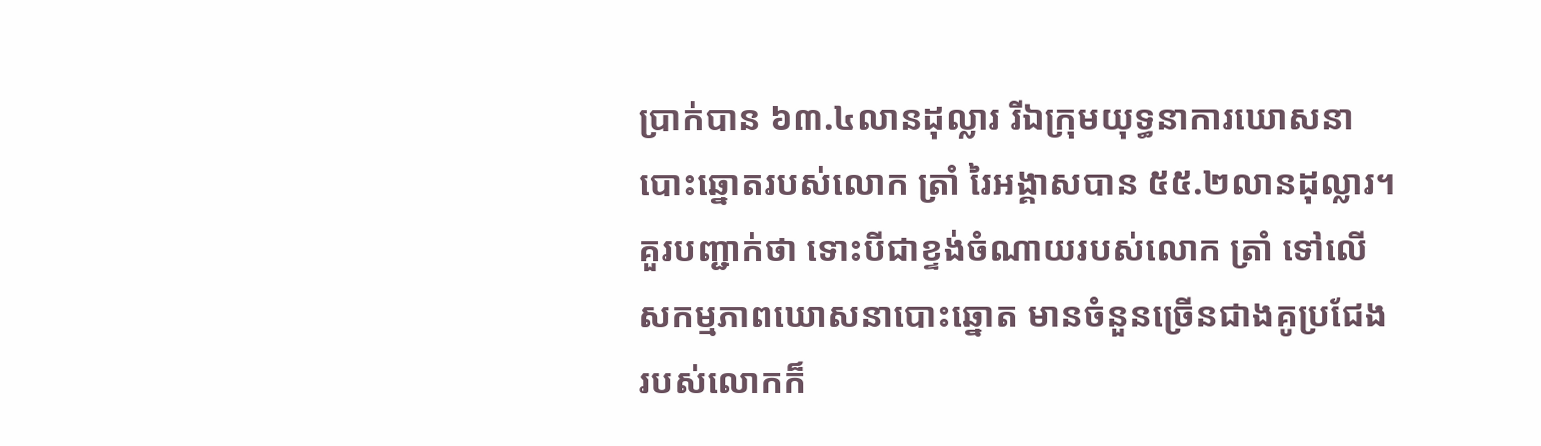ប្រាក់បាន ៦៣.៤លានដុល្លារ រីឯក្រុមយុទ្ធនាការឃោសនាបោះឆ្នោតរបស់លោក ត្រាំ រៃអង្គាសបាន ៥៥.២លានដុល្លារ។
គួរបញ្ជាក់ថា ទោះបីជាខ្ទង់ចំណាយរបស់លោក ត្រាំ ទៅលើសកម្មភាពឃោសនាបោះឆ្នោត មានចំនួនច្រើនជាងគូប្រជែងរបស់លោកក៏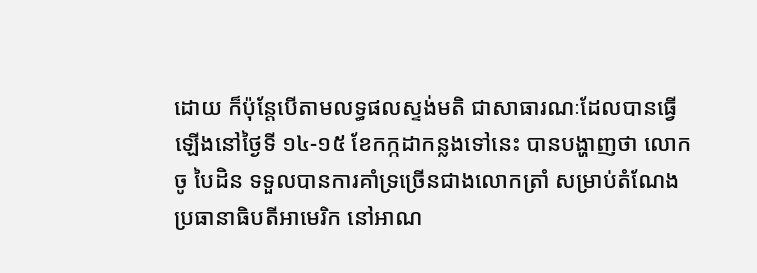ដោយ ក៏ប៉ុន្តែបើតាមលទ្ធផលស្ទង់មតិ ជាសាធារណៈដែលបានធ្វើឡើងនៅថ្ងៃទី ១៤-១៥ ខែកក្កដាកន្លងទៅនេះ បានបង្ហាញថា លោក ចូ បៃដិន ទទួលបានការគាំទ្រច្រើនជាងលោកត្រាំ សម្រាប់តំណែង ប្រធានាធិបតីអាមេរិក នៅអាណ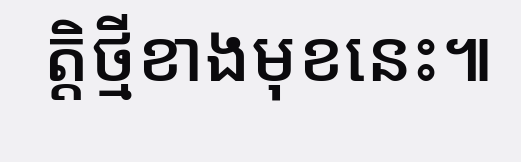ត្តិថ្មីខាងមុខនេះ៕